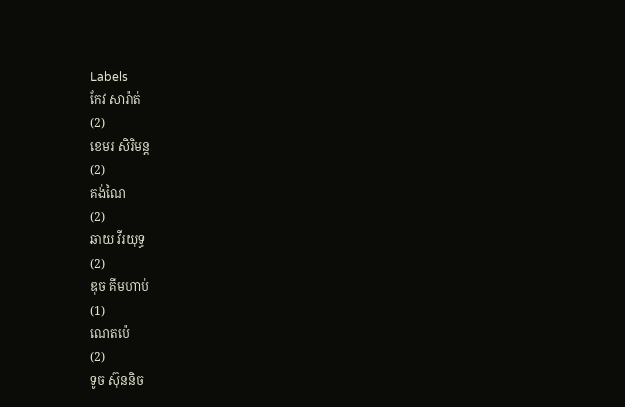Labels
កែវ សារ៉ាត់
(2)
ខេមរ សិរិមន្ត
(2)
គង់ណៃ
(2)
ឆាយ វីរយុទ្ធ
(2)
ឌុច គីមហាប់
(1)
ណេតប៉េ
(2)
ទូច ស៊ុននិច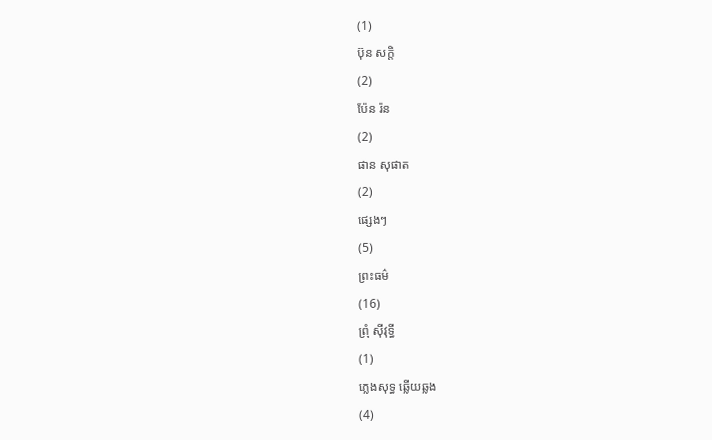(1)
ប៊ុន សក្តិ
(2)
ប៉ែន រ៉ន
(2)
ផាន សុផាត
(2)
ផ្សេងៗ
(5)
ព្រះធម៌
(16)
ព្រុំ ស៊ីវុទ្ធី
(1)
ភ្លេងសុទ្ធ ឆ្លើយឆ្លង
(4)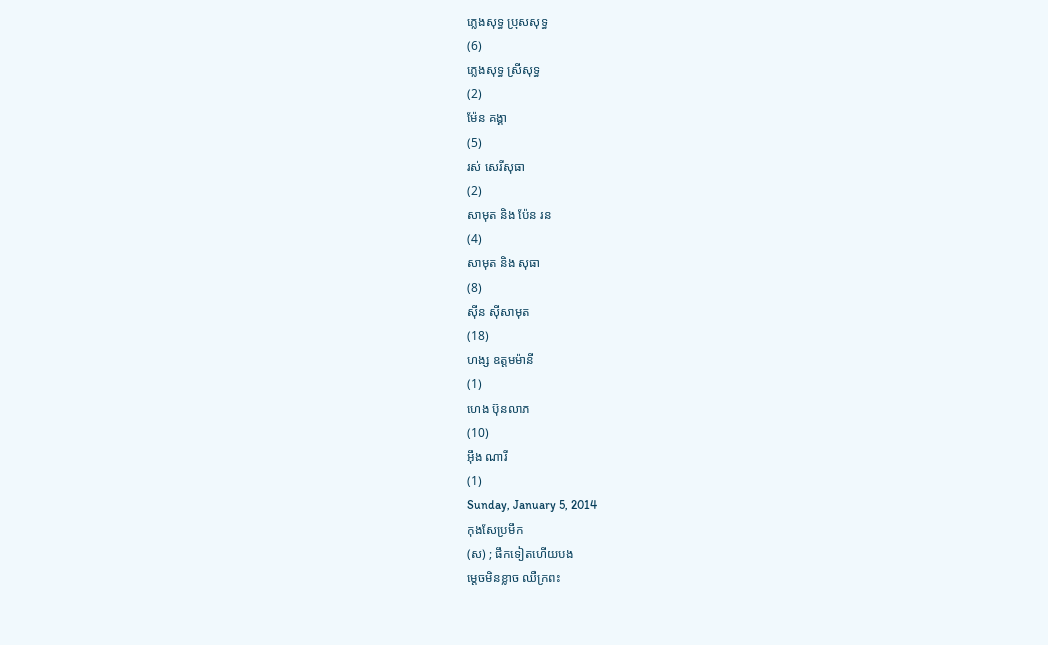ភ្លេងសុទ្ធ ប្រុសសុទ្ធ
(6)
ភ្លេងសុទ្ធ ស្រីសុទ្ធ
(2)
ម៉ែន គង្គា
(5)
រស់ សេរីសុធា
(2)
សាមុត និង ប៉ែន រន
(4)
សាមុត និង សុធា
(8)
ស៊ីន ស៊ីសាមុត
(18)
ហង្ស ឧត្តមម៉ានី
(1)
ហេង ប៊ុនលាភ
(10)
អ៊ឹង ណារី
(1)
Sunday, January 5, 2014
កុងសែប្រមឹក
(ស) ; ផឹកទៀតហើយបង
ម្តេចមិនខ្លាច ឈឺក្រពះ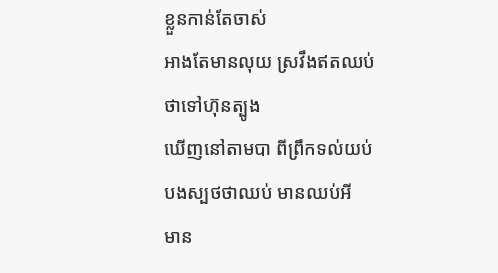ខ្លួនកាន់តែចាស់
អាងតែមានលុយ ស្រវឹងឥតឈប់
ថាទៅហ៊ុនត្បូង
ឃើញនៅតាមបា ពីព្រឹកទល់យប់
បងស្បថថាឈប់ មានឈប់អី
មាន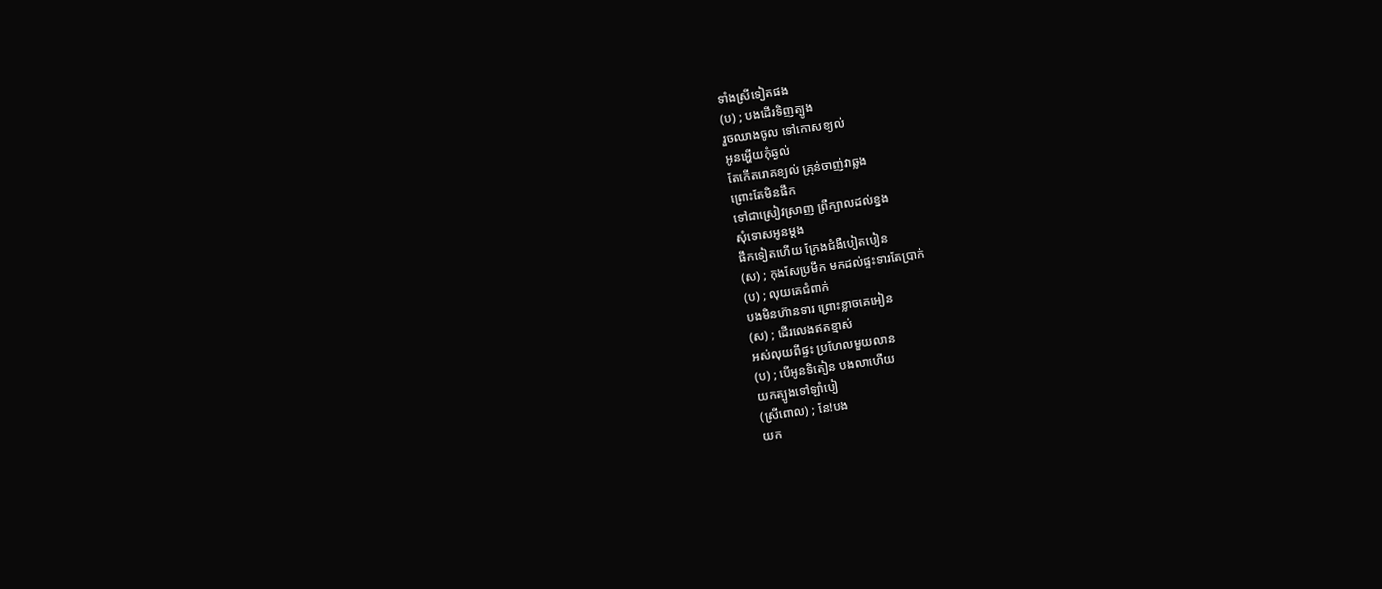ទាំងស្រីទៀតផង
(ប) ; បងដើរទិញត្បូង
រួចឈាងចូល ទៅកោសខ្យល់
អូនអើ្ហយកុំឆ្ងល់
តែកើតរោគខ្យល់ គ្រុន់ចាញ់វាឆ្លង
ព្រោះតែមិនផឹក
ទៅជាស្រៀវស្រាញ ព្រឺក្បាលដល់ខ្នង
សុំទោសអូនម្តង
ផឹកទៀតហើយ ក្រែងជំងឺបៀតបៀន
(ស) ; កុងសែប្រមឹក មកដល់ផ្ទះទារតែប្រាក់
(ប) ; លុយគេជំពាក់
បងមិនហ៊ានទារ ព្រោះខ្លាចគេអៀន
(ស) ; ដើរលេងឥតខ្មាស់
អស់លុយពីផ្ទះ ប្រហែលមួយលាន
(ប) ; បើអូនទិតៀន បងលាហើយ
យកត្បូងទៅឡាំបៀ
(ស្រីពោល) ; នែ!បង
យក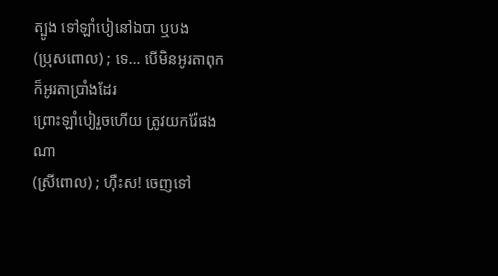ត្បូង ទៅឡាំបៀនៅឯបា ឬបង
(ប្រុសពោល) ; ទេ… បើមិនអូរតាពុក
ក៏អូរតាប្រាំងដែរ
ព្រោះឡាំបៀរួចហើយ ត្រូវយករ៉ែផងណា
(ស្រីពោល) ; ហ៊ឺះស! ចេញទៅ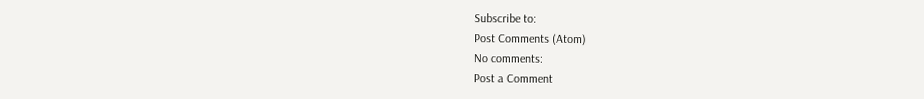Subscribe to:
Post Comments (Atom)
No comments:
Post a Comment